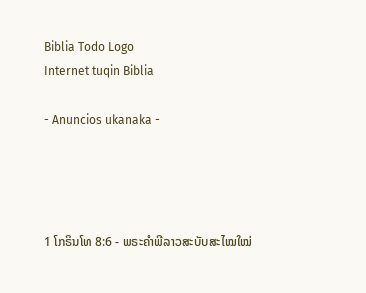Biblia Todo Logo
Internet tuqin Biblia

- Anuncios ukanaka -




1 ໂກຣິນໂທ 8:6 - ພຣະຄຳພີລາວສະບັບສະໄໝໃໝ່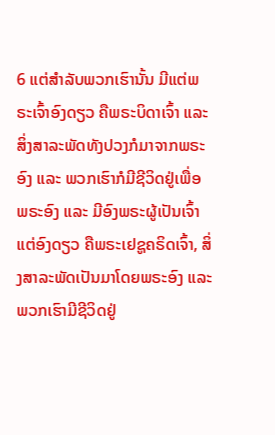6 ແຕ່ສຳລັບພວກເຮົານັ້ນ ມີແຕ່ພຣະເຈົ້າອົງດຽວ ຄືພຣະບິດາເຈົ້າ ແລະ ສິ່ງສາລະພັດທັງປວງກໍມາຈາກພຣະອົງ ແລະ ພວກເຮົາກໍມີຊີວິດຢູ່ເພື່ອພຣະອົງ ແລະ ມີອົງພຣະຜູ້ເປັນເຈົ້າແຕ່ອົງດຽວ ຄືພຣະເຢຊູຄຣິດເຈົ້າ, ສິ່ງສາລະພັດເປັນມາໂດຍພຣະອົງ ແລະ ພວກເຮົາມີຊີວິດຢູ່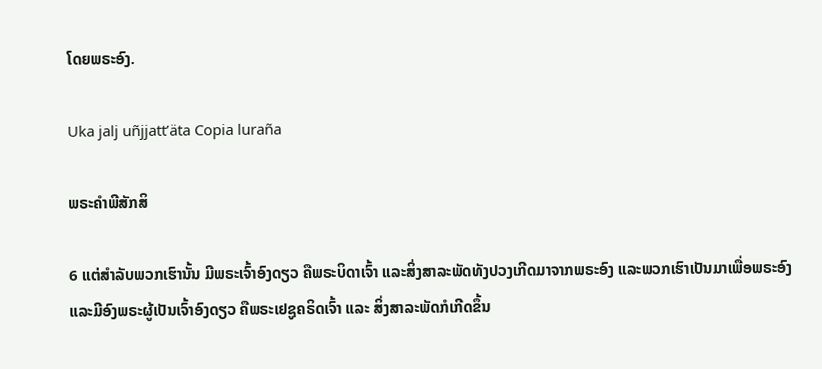ໂດຍພຣະອົງ.

Uka jalj uñjjattʼäta Copia luraña

ພຣະຄຳພີສັກສິ

6 ແຕ່ສຳລັບພວກເຮົານັ້ນ ມີພຣະເຈົ້າອົງດຽວ ຄືພຣະບິດາເຈົ້າ ແລະສິ່ງສາລະພັດທັງປວງເກີດມາຈາກພຣະອົງ ແລະພວກເຮົາເປັນມາເພື່ອພຣະອົງ ແລະມີອົງພຣະຜູ້ເປັນເຈົ້າອົງດຽວ ຄືພຣະເຢຊູຄຣິດເຈົ້າ ແລະ ສິ່ງສາລະພັດກໍເກີດຂຶ້ນ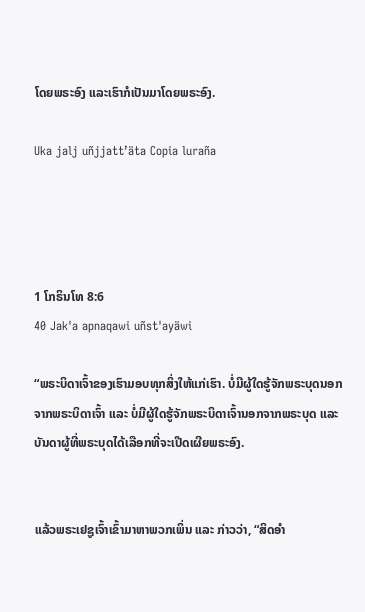ໂດຍພຣະອົງ ແລະເຮົາກໍເປັນມາໂດຍພຣະອົງ.

Uka jalj uñjjattʼäta Copia luraña




1 ໂກຣິນໂທ 8:6
40 Jak'a apnaqawi uñst'ayäwi

“ພຣະບິດາເຈົ້າຂອງເຮົາມອບທຸກສິ່ງໃຫ້ແກ່ເຮົາ. ບໍ່ມີຜູ້ໃດຮູ້ຈັກພຣະບຸດນອກຈາກພຣະບິດາເຈົ້າ ແລະ ບໍ່ມີຜູ້ໃດຮູ້ຈັກພຣະບິດາເຈົ້ານອກຈາກພຣະບຸດ ແລະ ບັນດາຜູ້ທີ່ພຣະບຸດໄດ້ເລືອກທີ່ຈະເປີດເຜີຍພຣະອົງ.


ແລ້ວພຣະເຢຊູເຈົ້າເຂົ້າມາຫາພວກເພິ່ນ ແລະ ກ່າວວ່າ, “ສິດອຳ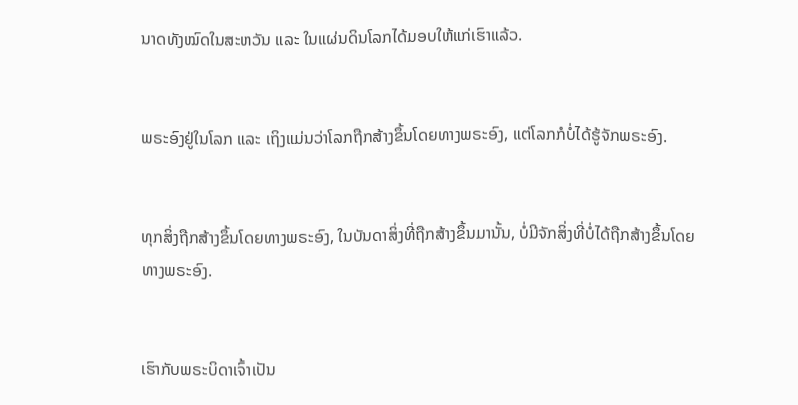ນາດທັງໝົດໃນສະຫວັນ ແລະ ໃນແຜ່ນດິນໂລກໄດ້ມອບໃຫ້ແກ່ເຮົາແລ້ວ.


ພຣະອົງຢູ່ໃນໂລກ ແລະ ເຖິງແມ່ນວ່າໂລກຖືກສ້າງຂຶ້ນໂດຍທາງພຣະອົງ, ແຕ່ໂລກກໍບໍ່ໄດ້ຮູ້ຈັກພຣະອົງ.


ທຸກສິ່ງຖືກສ້າງຂຶ້ນໂດຍທາງພຣະອົງ, ໃນບັນດາສິ່ງທີ່ຖືກສ້າງຂຶ້ນມານັ້ນ, ບໍ່ມີຈັກສິ່ງທີ່ບໍ່ໄດ້ຖືກສ້າງຂຶ້ນໂດຍທາງພຣະອົງ.


ເຮົາກັບພຣະບິດາເຈົ້າເປັນ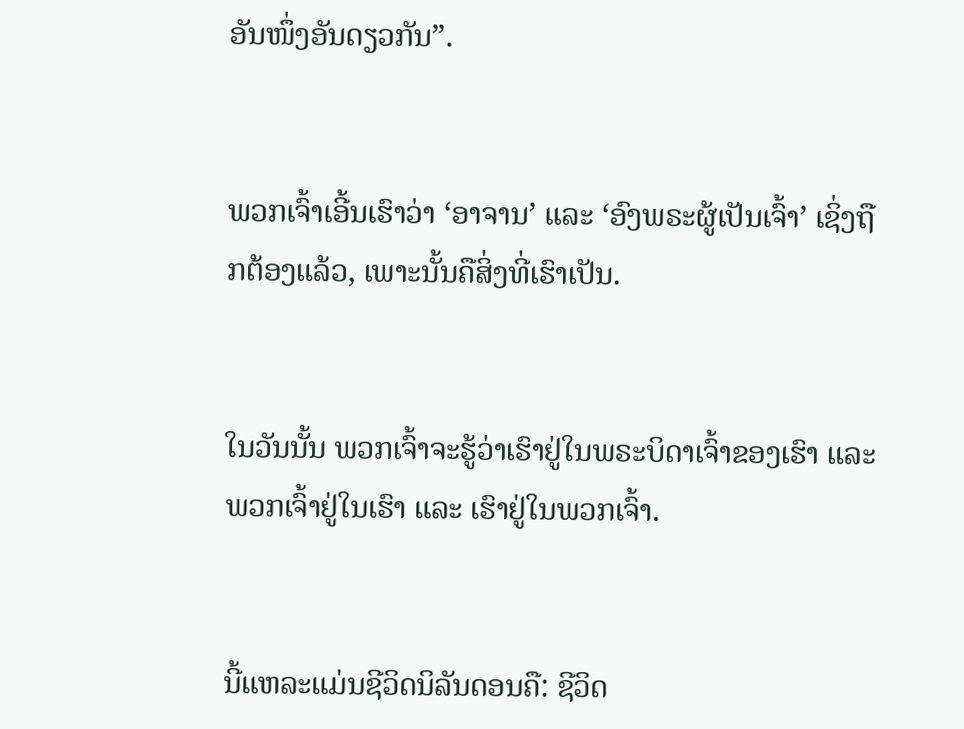ອັນໜຶ່ງອັນດຽວກັນ”.


ພວກເຈົ້າເອີ້ນເຮົາວ່າ ‘ອາຈານ’ ແລະ ‘ອົງພຣະຜູ້ເປັນເຈົ້າ’ ເຊິ່ງຖືກຕ້ອງແລ້ວ, ເພາະນັ້ນຄືສິ່ງທີ່ເຮົາເປັນ.


ໃນວັນນັ້ນ ພວກເຈົ້າຈະຮູ້ວ່າເຮົາຢູ່ໃນພຣະບິດາເຈົ້າຂອງເຮົາ ແລະ ພວກເຈົ້າຢູ່ໃນເຮົາ ແລະ ເຮົາຢູ່ໃນພວກເຈົ້າ.


ນີ້ແຫລະແມ່ນຊີວິດນິລັນດອນຄື: ຊີວິດ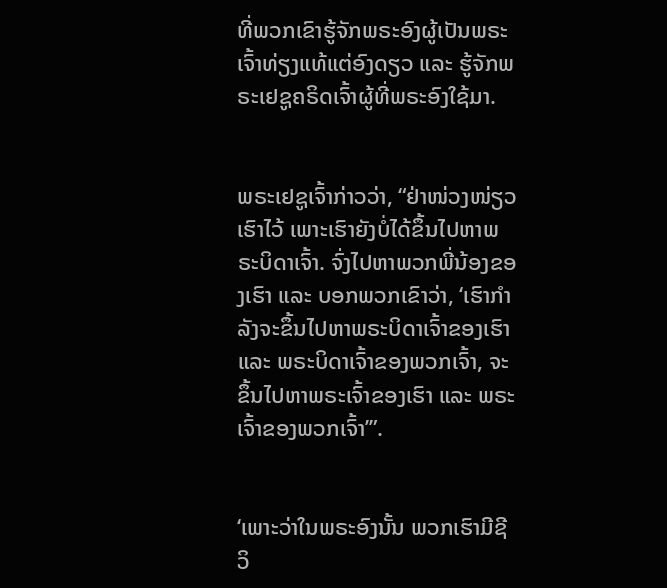ທີ່ພວກເຂົາຮູ້ຈັກພຣະອົງຜູ້ເປັນພຣະເຈົ້າທ່ຽງແທ້ແຕ່ອົງດຽວ ແລະ ຮູ້ຈັກພຣະເຢຊູຄຣິດເຈົ້າຜູ້ທີ່ພຣະອົງໃຊ້ມາ.


ພຣະເຢຊູເຈົ້າກ່າວວ່າ, “ຢ່າໜ່ວງໜ່ຽວເຮົາໄວ້ ເພາະເຮົາຍັງບໍ່ໄດ້ຂຶ້ນໄປຫາພຣະບິດາເຈົ້າ. ຈົ່ງໄປຫາພວກພີ່ນ້ອງຂອງເຮົາ ແລະ ບອກພວກເຂົາວ່າ, ‘ເຮົາກຳລັງຈະຂຶ້ນໄປຫາພຣະບິດາເຈົ້າຂອງເຮົາ ແລະ ພຣະບິດາເຈົ້າຂອງພວກເຈົ້າ, ຈະຂຶ້ນໄປຫາພຣະເຈົ້າຂອງເຮົາ ແລະ ພຣະເຈົ້າຂອງພວກເຈົ້າ’”.


‘ເພາະວ່າໃນພຣະອົງນັ້ນ ພວກເຮົາມີຊີວິ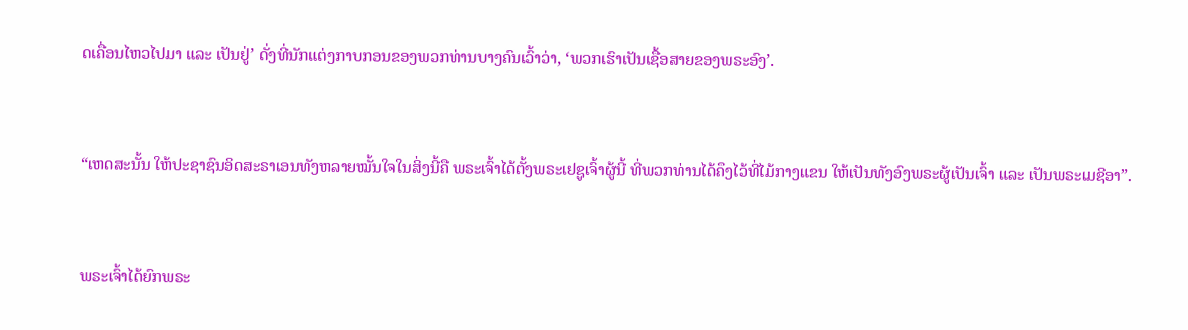ດເຄື່ອນໄຫວໄປມາ ແລະ ເປັນຢູ່’ ດັ່ງທີ່ນັກແຕ່ງກາບກອນຂອງພວກທ່ານບາງຄົນເວົ້າວ່າ, ‘ພວກເຮົາເປັນເຊື້ອສາຍຂອງພຣະອົງ’.


“ເຫດສະນັ້ນ ໃຫ້ປະຊາຊົນອິດສະຣາເອນທັງຫລາຍໝັ້ນໃຈໃນສິ່ງນີ້ຄື ພຣະເຈົ້າໄດ້ຕັ້ງພຣະເຢຊູເຈົ້າຜູ້ນີ້ ທີ່ພວກທ່ານໄດ້ຄຶງໄວ້ທີ່ໄມ້ກາງແຂນ ໃຫ້ເປັນທັງອົງພຣະຜູ້ເປັນເຈົ້າ ແລະ ເປັນພຣະເມຊີອາ”.


ພຣະເຈົ້າໄດ້ຍົກພຣະ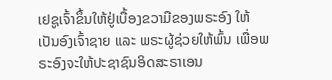ເຢຊູເຈົ້າຂຶ້ນໃຫ້ຢູ່ເບື້ອງຂວາມືຂອງພຣະອົງ ໃຫ້ເປັນອົງເຈົ້າຊາຍ ແລະ ພຣະຜູ້ຊ່ວຍໃຫ້ພົ້ນ ເພື່ອພຣະອົງຈະໃຫ້ປະຊາຊົນອິດສະຣາເອນ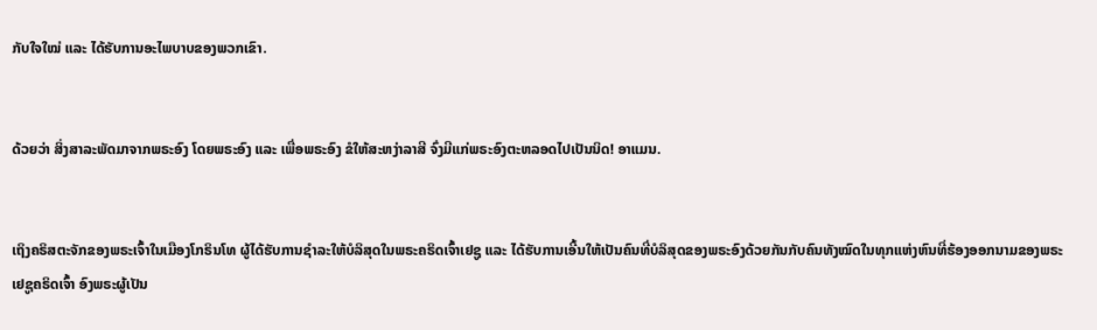ກັບໃຈໃໝ່ ແລະ ໄດ້ຮັບການອະໄພບາບຂອງພວກເຂົາ.


ດ້ວຍວ່າ ສິ່ງສາລະພັດມາຈາກພຣະອົງ ໂດຍພຣະອົງ ແລະ ເພື່ອພຣະອົງ ຂໍໃຫ້ສະຫງ່າລາສີ ຈົ່ງມີແກ່ພຣະອົງຕະຫລອດໄປເປັນນິດ! ອາແມນ.


ເຖິງຄຣິສຕະຈັກຂອງພຣະເຈົ້າໃນເມືອງໂກຣິນໂທ ຜູ້ໄດ້ຮັບການຊຳລະໃຫ້ບໍລິສຸດໃນພຣະຄຣິດເຈົ້າເຢຊູ ແລະ ໄດ້ຮັບການເອີ້ນໃຫ້ເປັນຄົນທີ່ບໍລິສຸດຂອງພຣະອົງດ້ວຍກັນກັບຄົນທັງໝົດໃນທຸກແຫ່ງຫົນທີ່ຮ້ອງອອກນາມຂອງພຣະເຢຊູຄຣິດເຈົ້າ ອົງພຣະຜູ້ເປັນ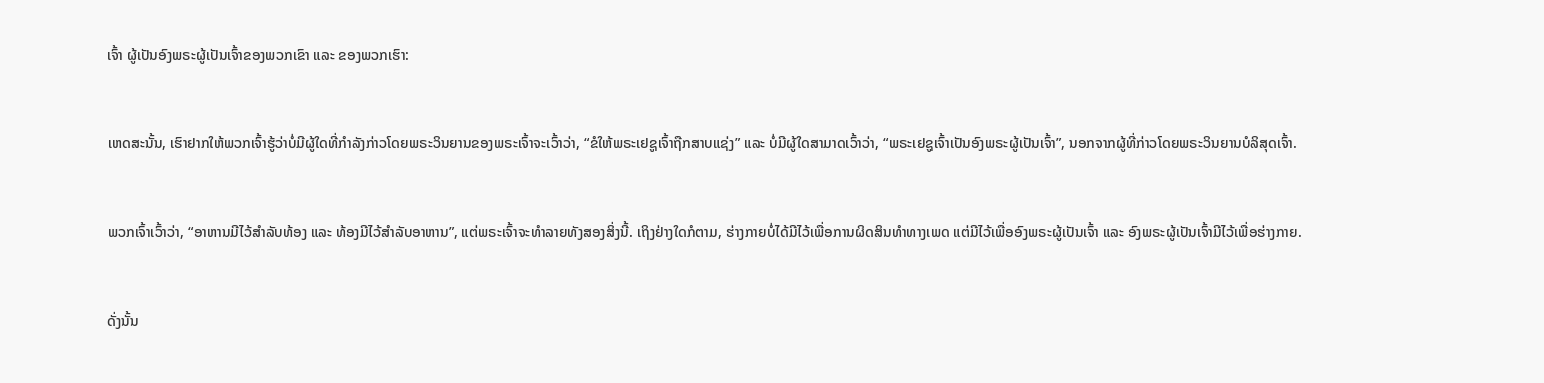ເຈົ້າ ຜູ້ເປັນອົງພຣະຜູ້ເປັນເຈົ້າຂອງພວກເຂົາ ແລະ ຂອງພວກເຮົາ:


ເຫດສະນັ້ນ, ເຮົາຢາກໃຫ້ພວກເຈົ້າຮູ້ວ່າບໍ່ມີຜູ້ໃດທີ່ກຳລັງກ່າວໂດຍພຣະວິນຍານຂອງພຣະເຈົ້າຈະເວົ້າວ່າ, “ຂໍໃຫ້ພຣະເຢຊູເຈົ້າຖືກສາບແຊ່ງ” ແລະ ບໍ່ມີຜູ້ໃດສາມາດເວົ້າວ່າ, “ພຣະເຢຊູເຈົ້າເປັນອົງພຣະຜູ້ເປັນເຈົ້າ”, ນອກຈາກຜູ້ທີ່ກ່າວໂດຍພຣະວິນຍານບໍລິສຸດເຈົ້າ.


ພວກເຈົ້າເວົ້າວ່າ, “ອາຫານມີໄວ້ສຳລັບທ້ອງ ແລະ ທ້ອງມີໄວ້ສຳລັບອາຫານ”, ແຕ່ພຣະເຈົ້າຈະທຳລາຍທັງສອງສິ່ງນີ້. ເຖິງຢ່າງໃດກໍຕາມ, ຮ່າງກາຍບໍ່ໄດ້ມີໄວ້ເພື່ອການຜິດສິນທຳທາງເພດ ແຕ່ມີໄວ້ເພື່ອອົງພຣະຜູ້ເປັນເຈົ້າ ແລະ ອົງພຣະຜູ້ເປັນເຈົ້າມີໄວ້ເພື່ອຮ່າງກາຍ.


ດັ່ງນັ້ນ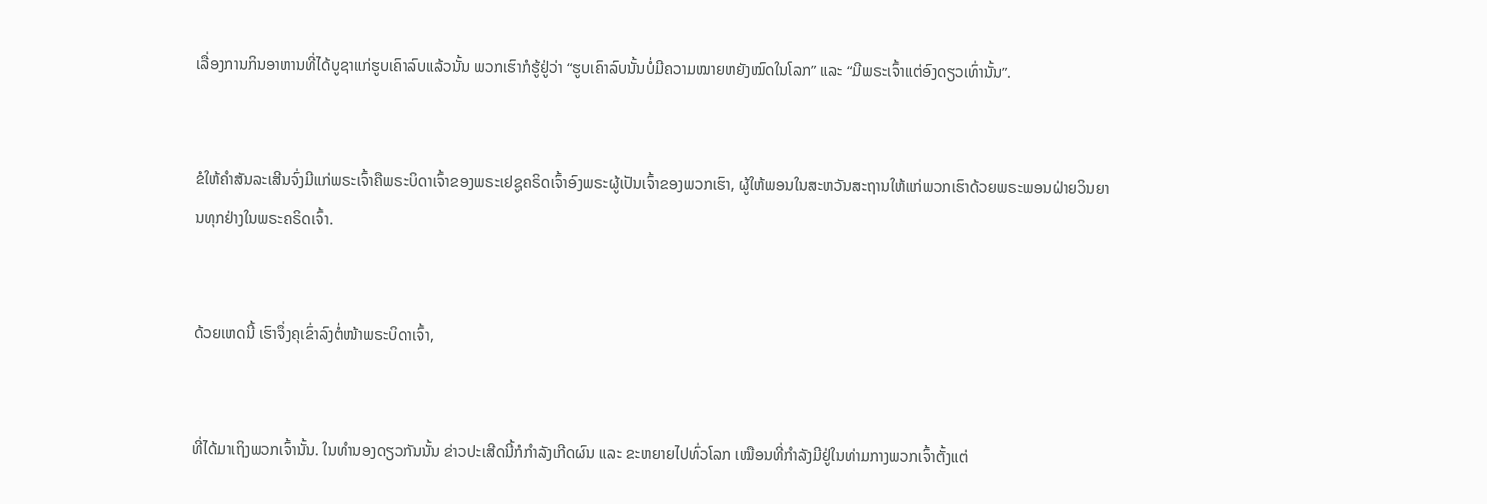ເລື່ອງການກິນອາຫານທີ່ໄດ້ບູຊາແກ່ຮູບເຄົາລົບແລ້ວນັ້ນ ພວກເຮົາກໍຮູ້ຢູ່ວ່າ “ຮູບເຄົາລົບນັ້ນບໍ່ມີຄວາມໝາຍຫຍັງໝົດໃນໂລກ” ແລະ “ມີພຣະເຈົ້າແຕ່ອົງດຽວເທົ່ານັ້ນ”.


ຂໍໃຫ້ຄຳສັນລະເສີນຈົ່ງມີແກ່ພຣະເຈົ້າຄືພຣະບິດາເຈົ້າຂອງພຣະເຢຊູຄຣິດເຈົ້າອົງພຣະຜູ້ເປັນເຈົ້າຂອງພວກເຮົາ, ຜູ້ໃຫ້ພອນໃນສະຫວັນສະຖານໃຫ້ແກ່ພວກເຮົາດ້ວຍພຣະພອນຝ່າຍວິນຍານທຸກຢ່າງໃນພຣະຄຣິດເຈົ້າ.


ດ້ວຍເຫດນີ້ ເຮົາຈຶ່ງຄຸເຂົ່າລົງຕໍ່ໜ້າພຣະບິດາເຈົ້າ,


ທີ່ໄດ້ມາເຖິງພວກເຈົ້ານັ້ນ. ໃນທຳນອງດຽວກັນນັ້ນ ຂ່າວປະເສີດນີ້ກໍກຳລັງເກີດຜົນ ແລະ ຂະຫຍາຍໄປທົ່ວໂລກ ເໝືອນທີ່ກຳລັງມີຢູ່ໃນທ່າມກາງພວກເຈົ້າຕັ້ງແຕ່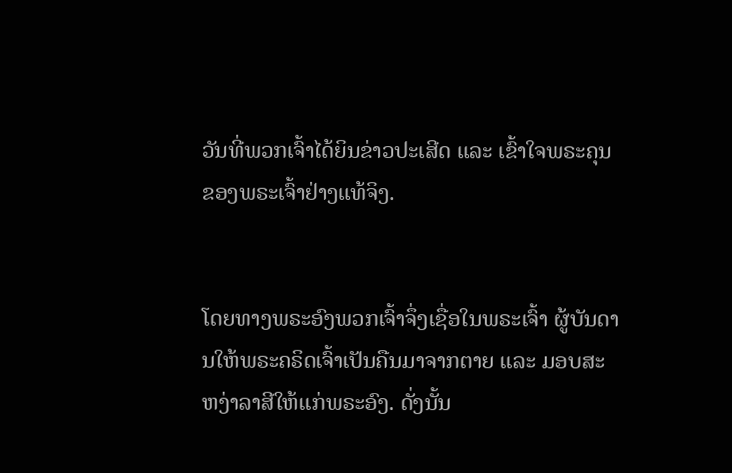ວັນທີ່ພວກເຈົ້າໄດ້ຍິນຂ່າວປະເສີດ ແລະ ເຂົ້າໃຈພຣະຄຸນຂອງພຣະເຈົ້າຢ່າງແທ້ຈິງ.


ໂດຍທາງພຣະອົງພວກເຈົ້າຈຶ່ງເຊື່ອໃນພຣະເຈົ້າ ຜູ້ບັນດານໃຫ້ພຣະຄຣິດເຈົ້າເປັນຄືນມາຈາກຕາຍ ແລະ ມອບສະຫງ່າລາສີໃຫ້ແກ່ພຣະອົງ. ດັ່ງນັ້ນ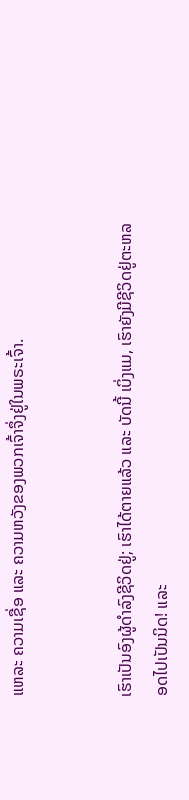ແຫລະ ຄວາມເຊື່ອ ແລະ ຄວາມຫວັງຂອງພວກເຈົ້າຈຶ່ງຢູ່ໃນພຣະເຈົ້າ.


ເຮົາເປັນອົງຜູ້ດຳລົງຊີວິດຢູ່; ເຮົາໄດ້ຕາຍແລ້ວ ແລະ ບັດນີ້ ເບິ່ງແມ, ເຮົາຍັງມີຊີວິດຢູ່ຕະຫລອດໄປເປັນນິດ! ແລະ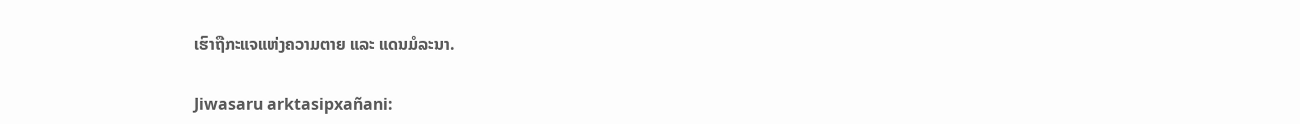ເຮົາຖືກະແຈແຫ່ງຄວາມຕາຍ ແລະ ແດນມໍລະນາ.


Jiwasaru arktasipxañani: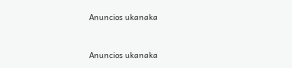Anuncios ukanaka


Anuncios ukanaka